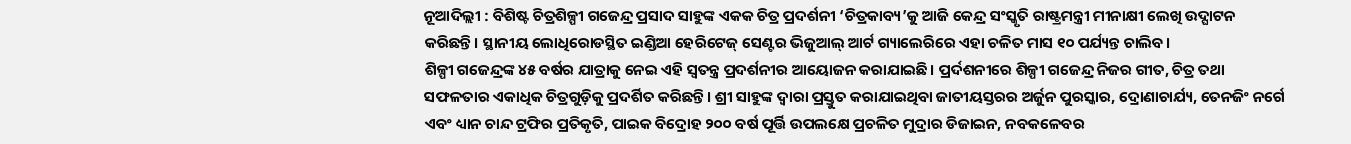ନୂଆଦିଲ୍ଲୀ : ବିଶିଷ୍ଟ ଚିତ୍ରଶିଳ୍ପୀ ଗଜେନ୍ଦ୍ର ପ୍ରସାଦ ସାହୁଙ୍କ ଏକକ ଚିତ୍ର ପ୍ରଦର୍ଶନୀ ‘ଚିତ୍ରକାବ୍ୟ’କୁ ଆଜି କେନ୍ଦ୍ର ସଂସ୍କୃତି ରାଷ୍ଟ୍ରମନ୍ତ୍ରୀ ମୀନାକ୍ଷୀ ଲେଖି ଉଦ୍ଘାଟନ କରିଛନ୍ତି। ସ୍ଥାନୀୟ ଲୋଧିରୋଡସ୍ଥିତ ଇଣ୍ଡିଆ ହେରିଟେଜ୍ ସେଣ୍ଟର ଭିଜୁଆଲ୍ ଆର୍ଟ ଗ୍ୟାଲେରିରେ ଏହା ଚଳିତ ମାସ ୧୦ ପର୍ଯ୍ୟନ୍ତ ଚାଲିବ।
ଶିଳ୍ପୀ ଗଜେନ୍ଦ୍ରଙ୍କ ୪୫ ବର୍ଷର ଯାତ୍ରାକୁ ନେଇ ଏହି ସ୍ବତନ୍ତ୍ର ପ୍ରଦର୍ଶନୀର ଆୟୋଜନ କରାଯାଇଛି। ପ୍ରର୍ଦଶନୀରେ ଶିଳ୍ପୀ ଗଜେନ୍ଦ୍ର ନିଜର ଗୀତ, ଚିତ୍ର ତଥା ସଫଳତାର ଏକାଧିକ ଚିତ୍ରଗୁଡ଼ିକୁ ପ୍ରଦର୍ଶିତ କରିଛନ୍ତି। ଶ୍ରୀ ସାହୁଙ୍କ ଦ୍ବାରା ପ୍ରସ୍ତୁତ କରାଯାଇଥିବା ଜାତୀୟସ୍ତରର ଅର୍ଜୁନ ପୁରସ୍କାର, ଦ୍ରୋଣାଚାର୍ଯ୍ୟ, ତେନଜିଂ ନର୍ଗେ ଏବଂ ଧ୍ୟାନ ଚାନ୍ଦ ଟ୍ରଫିର ପ୍ରତିକୃତି, ପାଇକ ବିଦ୍ରୋହ ୨୦୦ ବର୍ଷ ପୂର୍ତ୍ତି ଉପଲକ୍ଷେ ପ୍ରଚଳିତ ମୁଦ୍ରାର ଡିଜାଇନ, ନବକଳେବର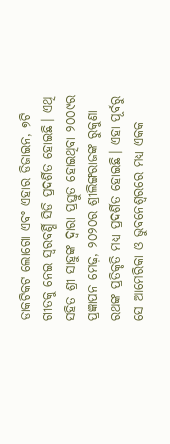ଡାକଟିକଟ ଲୋଗୋ ଏବଂ ଏହାର ଡିଜାଇନ, ୭ଟି ଗୀତକୁ ନେଇ ସ୍ବରବର୍ଣ୍ଣି ସିଡି ପ୍ରଦର୍ଶିତ ହୋଇଛି। ଏଥି ସହିତ ଶ୍ରୀ ସାହୁଙ୍କ ଦ୍ବାରା ପ୍ରସ୍ତୁତ ହୋଇଥିବା ୨୦୦୯ର ପ୍ରଜ୍ଞାପନ ମେଢ଼, ୨୦୨୦ର ଶ୍ରୀଲିଙ୍ଗରାଜଙ୍କ ରୁକୁଣା ରଥଙ୍କ ପ୍ରତିକୃତି ମଧ୍ୟ ପ୍ରଦର୍ଶିତ ହୋଇଛି। ଏହା ପୂର୍ବରୁ ସେ ଆମେରିକା ଓ ଭୁବନେଶ୍ବରରେ ମଧ୍ୟ ଏକକ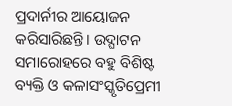ପ୍ରଦାର୍ନୀର ଆୟୋଜନ କରିସାରିଛନ୍ତି। ଉଦ୍ଘାଟନ ସମାରୋହରେ ବହୁ ବିଶିଷ୍ଟ ବ୍ୟକ୍ତି ଓ କଳାସଂସ୍କୃତିପ୍ରେମୀ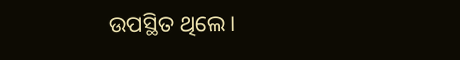ଉପସ୍ଥିତ ଥିଲେ।